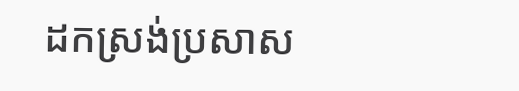ដកស្រង់ប្រសាស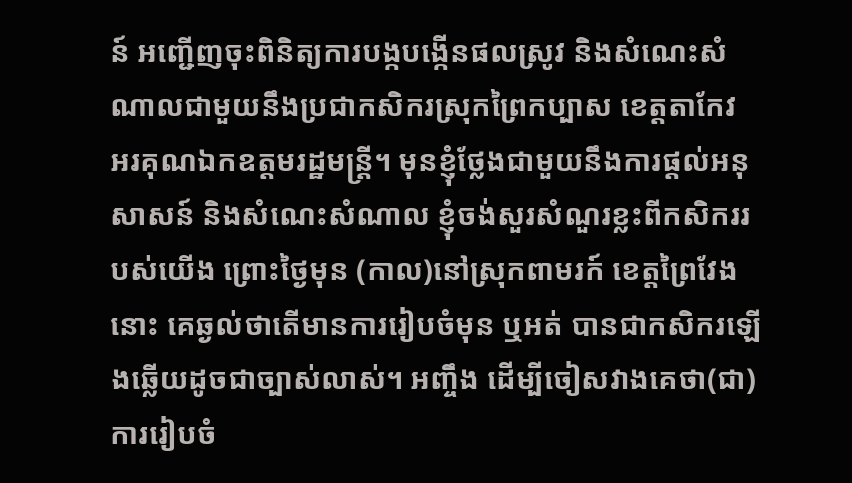ន៍ អញ្ជើញចុះពិនិត្យការបង្កបង្កើនផលស្រូវ និងសំណេះសំណាលជាមួយនឹងប្រជាកសិករស្រុកព្រៃកប្បាស ខេត្តតាកែវ
អរគុណឯកឧត្តមរដ្ឋមន្ដ្រី។ មុនខ្ញុំថ្លែងជាមួយនឹងការផ្ដល់អនុសាសន៍ និងសំណេះសំណាល ខ្ញុំចង់សួរសំណួរខ្លះពីកសិកររបស់យើង ព្រោះថ្ងៃមុន (កាល)នៅស្រុកពាមរក៍ ខេត្តព្រៃវែងនោះ គេឆ្ងល់ថាតើមានការរៀបចំមុន ឬអត់ បានជាកសិករឡើងឆ្លើយដូចជាច្បាស់លាស់។ អញ្ចឹង ដើម្បីចៀសវាងគេថា(ជា)ការរៀបចំ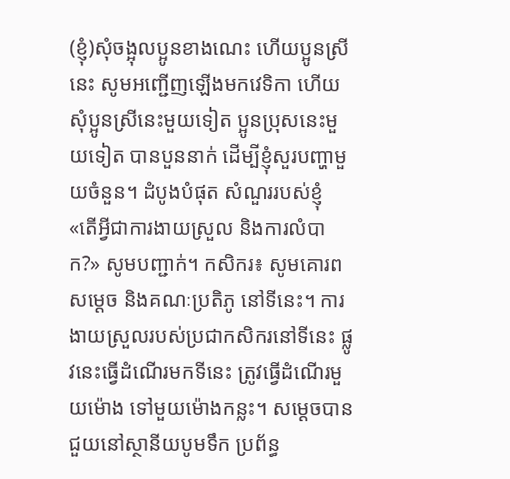(ខ្ញុំ)សុំចង្អុលប្អូនខាងណេះ ហើយប្អូនស្រីនេះ សូមអញ្ជើញឡើងមកវេទិកា ហើយសុំប្អូនស្រីនេះមួយទៀត ប្អូនប្រុសនេះមួយទៀត បានបួននាក់ ដើម្បីខ្ញុំសួរបញ្ហាមួយចំនួន។ ដំបូងបំផុត សំណួររបស់ខ្ញុំ «តើអ្វីជាការងាយស្រួល និងការលំបាក?» សូមបញ្ជាក់។ កសិករ៖ សូមគោរពសម្ដេច និងគណៈប្រតិភូ នៅទីនេះ។ ការងាយស្រួលរបស់ប្រជាកសិករនៅទីនេះ ផ្លូវនេះធ្វើដំណើរមកទីនេះ ត្រូវធ្វើដំណើរមួយម៉ោង ទៅមួយម៉ោងកន្លះ។ សម្ដេចបានជួយនៅស្ថានីយបូមទឹក ប្រព័ន្ធ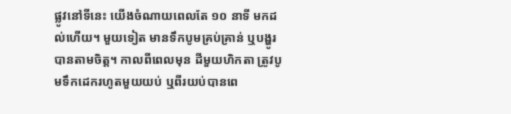ផ្លូវនៅទីនេះ យើងចំណាយពេលតែ ១០ នាទី មកដល់ហើយ។ មួយទៀត មានទឹកបូមគ្រប់គ្រាន់ ឬបង្ហូរបានតាមចិត្ត។ កាលពីពេលមុន ដីមួយហិកតា ត្រូវបូមទឹកដេករហូតមួយយប់ ឬពីរយប់បានពេ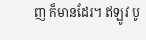ញ ក៏មានដែរ។ ឥឡូវ បូ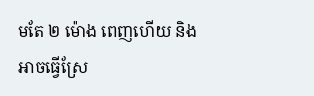មតែ ២ ម៉ោង ពេញហើយ និងអាចធ្វើស្រែ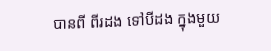បានពី ពីរដង ទៅបីដង ក្នុងមួយ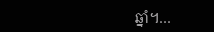ឆ្នាំ។…